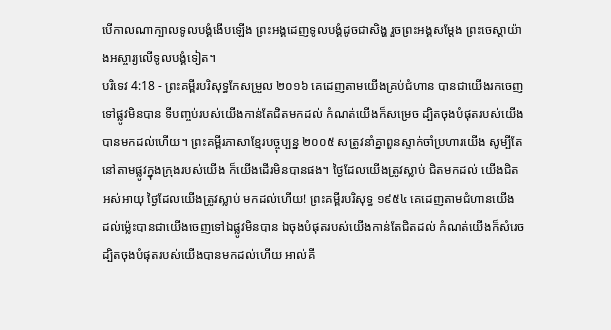បើកាលណាក្បាលទូលបង្គំងើបឡើង ព្រះអង្គដេញទូលបង្គំដូចជាសិង្ហ រួចព្រះអង្គសម្ដែង ព្រះចេស្តាយ៉ាងអស្ចារ្យលើទូលបង្គំទៀត។
បរិទេវ 4:18 - ព្រះគម្ពីរបរិសុទ្ធកែសម្រួល ២០១៦ គេដេញតាមយើងគ្រប់ជំហាន បានជាយើងរកចេញទៅផ្លូវមិនបាន ទីបញ្ចប់របស់យើងកាន់តែជិតមកដល់ កំណត់យើងក៏សម្រេច ដ្បិតចុងបំផុតរបស់យើងបានមកដល់ហើយ។ ព្រះគម្ពីរភាសាខ្មែរបច្ចុប្បន្ន ២០០៥ សត្រូវនាំគ្នាពួនស្ទាក់ចាំប្រហារយើង សូម្បីតែនៅតាមផ្លូវក្នុងក្រុងរបស់យើង ក៏យើងដើរមិនបានផង។ ថ្ងៃដែលយើងត្រូវស្លាប់ ជិតមកដល់ យើងជិតអស់អាយុ ថ្ងៃដែលយើងត្រូវស្លាប់ មកដល់ហើយ! ព្រះគម្ពីរបរិសុទ្ធ ១៩៥៤ គេដេញតាមជំហានយើង ដល់ម៉្លេះបានជាយើងចេញទៅឯផ្លូវមិនបាន ឯចុងបំផុតរបស់យើងកាន់តែជិតដល់ កំណត់យើងក៏សំរេច ដ្បិតចុងបំផុតរបស់យើងបានមកដល់ហើយ អាល់គី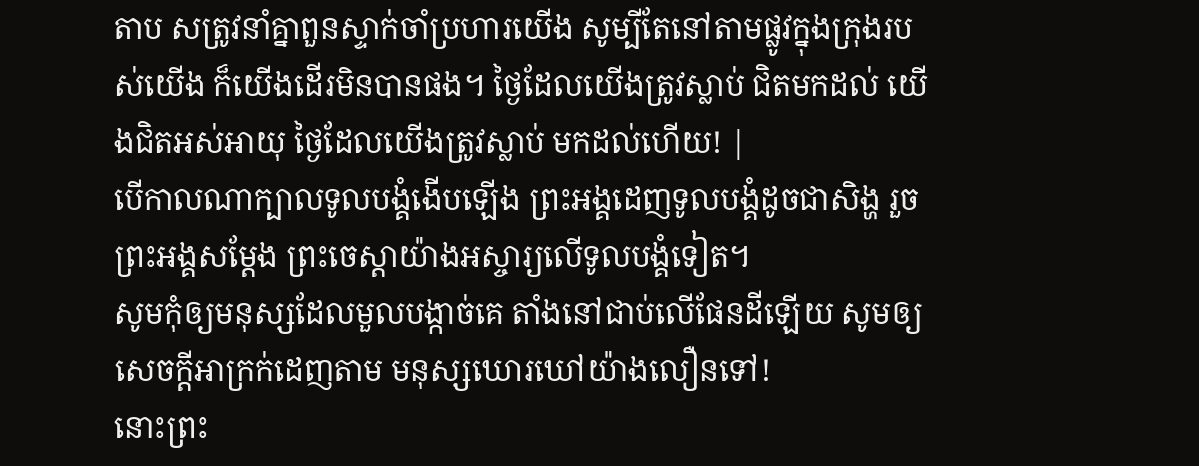តាប សត្រូវនាំគ្នាពួនស្ទាក់ចាំប្រហារយើង សូម្បីតែនៅតាមផ្លូវក្នុងក្រុងរបស់យើង ក៏យើងដើរមិនបានផង។ ថ្ងៃដែលយើងត្រូវស្លាប់ ជិតមកដល់ យើងជិតអស់អាយុ ថ្ងៃដែលយើងត្រូវស្លាប់ មកដល់ហើយ! |
បើកាលណាក្បាលទូលបង្គំងើបឡើង ព្រះអង្គដេញទូលបង្គំដូចជាសិង្ហ រួចព្រះអង្គសម្ដែង ព្រះចេស្តាយ៉ាងអស្ចារ្យលើទូលបង្គំទៀត។
សូមកុំឲ្យមនុស្សដែលមួលបង្កាច់គេ តាំងនៅជាប់លើផែនដីឡើយ សូមឲ្យសេចក្ដីអាក្រក់ដេញតាម មនុស្សឃោរឃៅយ៉ាងលឿនទៅ!
នោះព្រះ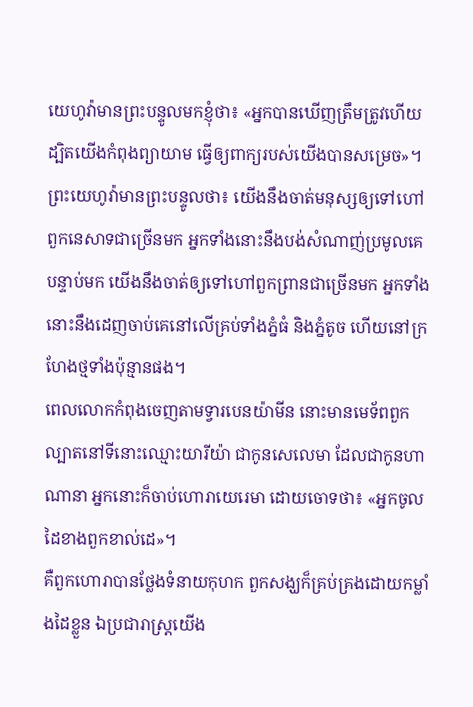យេហូវ៉ាមានព្រះបន្ទូលមកខ្ញុំថា៖ «អ្នកបានឃើញត្រឹមត្រូវហើយ ដ្បិតយើងកំពុងព្យាយាម ធ្វើឲ្យពាក្យរបស់យើងបានសម្រេច»។
ព្រះយេហូវ៉ាមានព្រះបន្ទូលថា៖ យើងនឹងចាត់មនុស្សឲ្យទៅហៅពួកនេសាទជាច្រើនមក អ្នកទាំងនោះនឹងបង់សំណាញ់ប្រមូលគេ បន្ទាប់មក យើងនឹងចាត់ឲ្យទៅហៅពួកព្រានជាច្រើនមក អ្នកទាំងនោះនឹងដេញចាប់គេនៅលើគ្រប់ទាំងភ្នំធំ និងភ្នំតូច ហើយនៅក្រហែងថ្មទាំងប៉ុន្មានផង។
ពេលលោកកំពុងចេញតាមទ្វារបេនយ៉ាមីន នោះមានមេទ័ពពួកល្បាតនៅទីនោះឈ្មោះយារីយ៉ា ជាកូនសេលេមា ដែលជាកូនហាណានា អ្នកនោះក៏ចាប់ហោរាយេរេមា ដោយចោទថា៖ «អ្នកចូលដៃខាងពួកខាល់ដេ»។
គឺពួកហោរាបានថ្លែងទំនាយកុហក ពួកសង្ឃក៏គ្រប់គ្រងដោយកម្លាំងដៃខ្លួន ឯប្រជារាស្ត្រយើង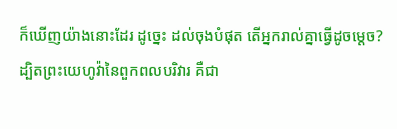ក៏ឃើញយ៉ាងនោះដែរ ដូច្នេះ ដល់ចុងបំផុត តើអ្នករាល់គ្នាធ្វើដូចម្តេច?
ដ្បិតព្រះយេហូវ៉ានៃពួកពលបរិវារ គឺជា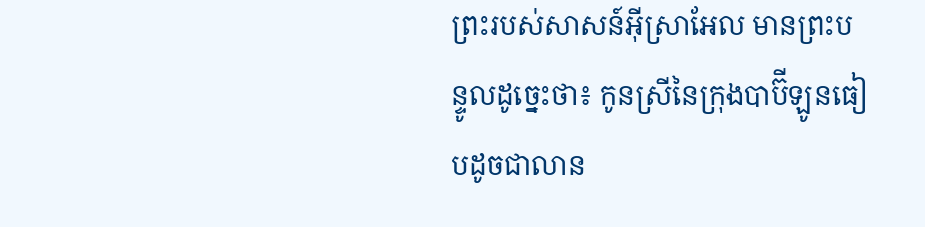ព្រះរបស់សាសន៍អ៊ីស្រាអែល មានព្រះបន្ទូលដូច្នេះថា៖ កូនស្រីនៃក្រុងបាប៊ីឡូនធៀបដូចជាលាន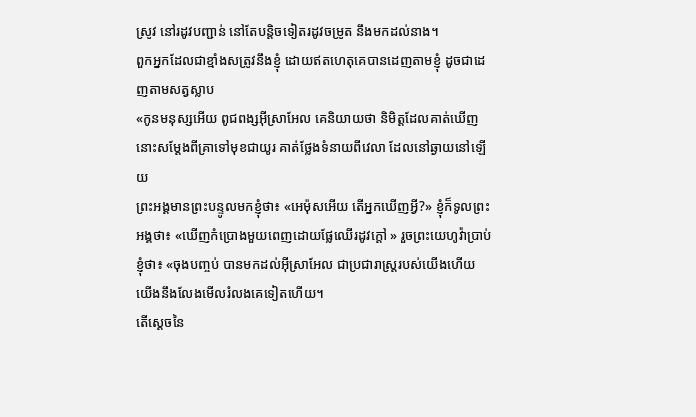ស្រូវ នៅរដូវបញ្ជាន់ នៅតែបន្តិចទៀតរដូវចម្រូត នឹងមកដល់នាង។
ពួកអ្នកដែលជាខ្មាំងសត្រូវនឹងខ្ញុំ ដោយឥតហេតុគេបានដេញតាមខ្ញុំ ដូចជាដេញតាមសត្វស្លាប
«កូនមនុស្សអើយ ពូជពង្សអ៊ីស្រាអែល គេនិយាយថា និមិត្តដែលគាត់ឃើញ នោះសម្ដែងពីគ្រាទៅមុខជាយូរ គាត់ថ្លែងទំនាយពីវេលា ដែលនៅឆ្ងាយនៅឡើយ
ព្រះអង្គមានព្រះបន្ទូលមកខ្ញុំថា៖ «អេម៉ុសអើយ តើអ្នកឃើញអ្វី?» ខ្ញុំក៏ទូលព្រះអង្គថា៖ «ឃើញកំប្រោងមួយពេញដោយផ្លែឈើរដូវក្តៅ » រួចព្រះយេហូវ៉ាប្រាប់ខ្ញុំថា៖ «ចុងបញ្ចប់ បានមកដល់អ៊ីស្រាអែល ជាប្រជារាស្ត្ររបស់យើងហើយ យើងនឹងលែងមើលរំលងគេទៀតហើយ។
តើស្តេចនៃ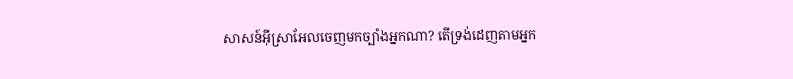សាសន៍អ៊ីស្រាអែលចេញមកច្បាំងអ្នកណា? តើទ្រង់ដេញតាមអ្នក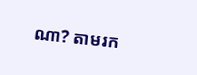ណា? តាមរក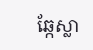ឆ្កែស្លា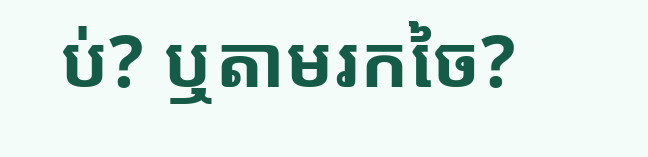ប់? ឬតាមរកចៃ?